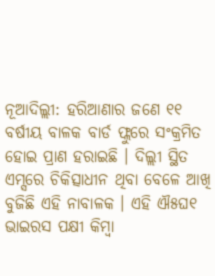ନୂଆଦିଲ୍ଲୀ: ହରିଆଣାର ଜଣେ ୧୧ ବର୍ଷୀୟ ବାଳକ ବାର୍ଡ ଫ୍ଲୁରେ ସଂକ୍ରମିତ ହୋଇ ପ୍ରାଣ ହରାଇଛି । ଦିଲ୍ଲୀ ସ୍ଥିତ ଏମ୍ସରେ ଚିକିତ୍ସାଧୀନ ଥିବା ବେଳେ ଆଖି ବୁଜିଛି ଏହି ନାବାଳକ । ଏହି ଐ୫ଘ୧ ଭାଇରସ ପକ୍ଷୀ କିମ୍ୱା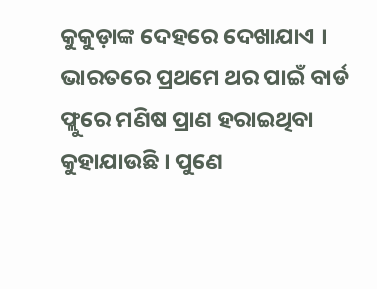କୁକୁଡ଼ାଙ୍କ ଦେହରେ ଦେଖାଯାଏ । ଭାରତରେ ପ୍ରଥମେ ଥର ପାଇଁ ବାର୍ଡ ଫ୍ଲୁରେ ମଣିଷ ପ୍ରାଣ ହରାଇଥିବା କୁହାଯାଉଛି । ପୁଣେ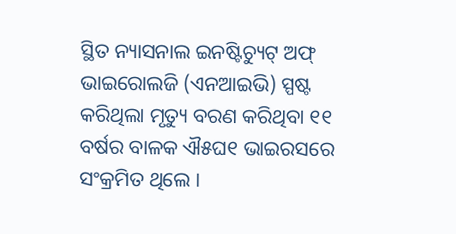ସ୍ଥିତ ନ୍ୟାସନାଲ ଇନଷ୍ଟିଚ୍ୟୁଟ୍ ଅଫ୍ ଭାଇରୋଲଜି (ଏନଆଇଭି) ସ୍ପଷ୍ଟ କରିଥିଲା ମୃତ୍ୟୁ ବରଣ କରିଥିବା ୧୧ ବର୍ଷର ବାଳକ ଐ୫ଘ୧ ଭାଇରସରେ ସଂକ୍ରମିତ ଥିଲେ ।